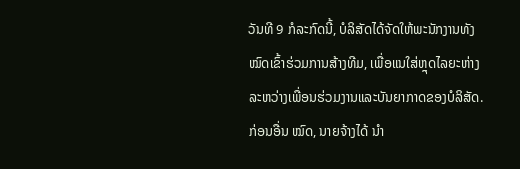ວັນທີ 9 ກໍລະກົດນີ້, ບໍລິສັດໄດ້ຈັດໃຫ້ພະນັກງານທັງໝົດເຂົ້າຮ່ວມການສ້າງທີມ, ເພື່ອແນໃສ່ຫຼຸດໄລຍະຫ່າງລະຫວ່າງເພື່ອນຮ່ວມງານແລະບັນຍາກາດຂອງບໍລິສັດ.
ກ່ອນອື່ນ ໝົດ, ນາຍຈ້າງໄດ້ ນຳ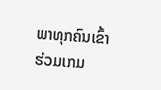ພາທຸກຄົນເຂົ້າຮ່ວມເກມ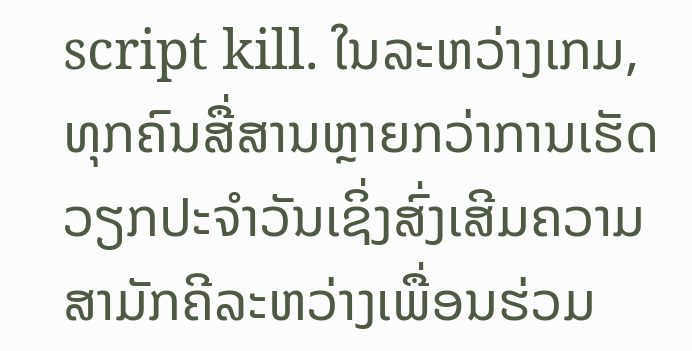script kill. ໃນລະຫວ່າງເກມ, ທຸກຄົນສື່ສານຫຼາຍກວ່າການເຮັດວຽກປະຈໍາວັນເຊິ່ງສົ່ງເສີມຄວາມສາມັກຄີລະຫວ່າງເພື່ອນຮ່ວມ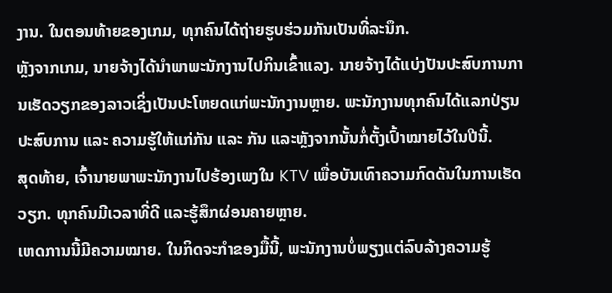ງານ. ໃນຕອນທ້າຍຂອງເກມ, ທຸກຄົນໄດ້ຖ່າຍຮູບຮ່ວມກັນເປັນທີ່ລະນຶກ.
ຫຼັງຈາກເກມ, ນາຍຈ້າງໄດ້ນໍາພາພະນັກງານໄປກິນເຂົ້າແລງ. ນາຍຈ້າງໄດ້ແບ່ງປັນປະສົບການການເຮັດວຽກຂອງລາວເຊິ່ງເປັນປະໂຫຍດແກ່ພະນັກງານຫຼາຍ. ພະນັກງານທຸກຄົນໄດ້ແລກປ່ຽນປະສົບການ ແລະ ຄວາມຮູ້ໃຫ້ແກ່ກັນ ແລະ ກັນ ແລະຫຼັງຈາກນັ້ນກໍ່ຕັ້ງເປົ້າໝາຍໄວ້ໃນປີນີ້.
ສຸດທ້າຍ, ເຈົ້ານາຍພາພະນັກງານໄປຮ້ອງເພງໃນ KTV ເພື່ອບັນເທົາຄວາມກົດດັນໃນການເຮັດວຽກ. ທຸກຄົນມີເວລາທີ່ດີ ແລະຮູ້ສຶກຜ່ອນຄາຍຫຼາຍ.
ເຫດການນີ້ມີຄວາມໝາຍ. ໃນກິດຈະກໍາຂອງມື້ນີ້, ພະນັກງານບໍ່ພຽງແຕ່ລົບລ້າງຄວາມຮູ້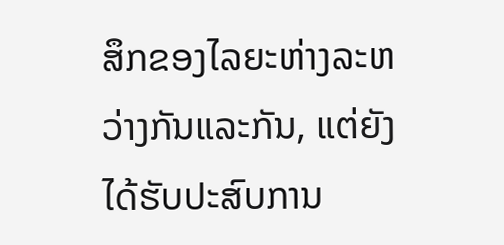ສຶກຂອງໄລຍະຫ່າງລະຫວ່າງກັນແລະກັນ, ແຕ່ຍັງໄດ້ຮັບປະສົບການ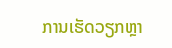ການເຮັດວຽກຫຼາ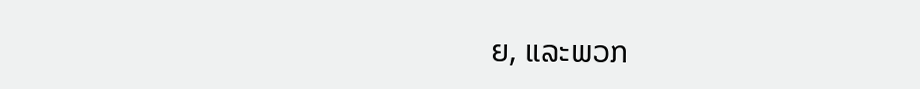ຍ, ແລະພວກ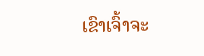ເຂົາເຈົ້າຈະ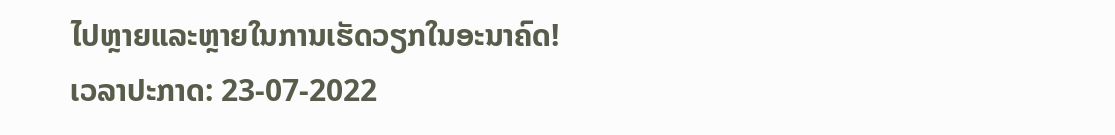ໄປຫຼາຍແລະຫຼາຍໃນການເຮັດວຽກໃນອະນາຄົດ!
ເວລາປະກາດ: 23-07-2022